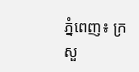ភ្នំពេញ៖ ក្រសួ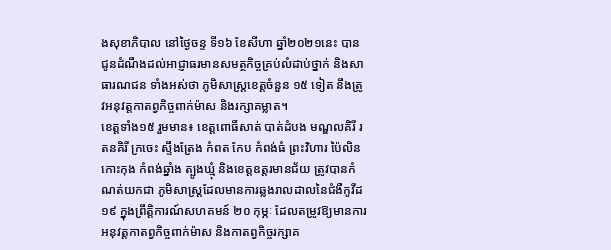ងសុខាភិបាល នៅថ្ងៃចន្ទ ទី១៦ ខែសីហា ឆ្នាំ២០២១នេះ បានជូនដំណឹងដល់អាជ្ញាធរមានសមត្ថកិច្ចគ្រប់លំដាប់ថ្នាក់ និងសាធារណជន ទាំងអស់ថា ភូមិសាស្ត្រខេត្តចំនួន ១៥ ទៀត នឹងត្រូវអនុវត្តកាតព្វកិច្ចពាក់ម៉ាស និងរក្សាគម្លាត។
ខេត្តទាំង១៥ រួមមាន៖ ខេត្តពោធិ៍សាត់ បាត់ដំបង មណ្ឌលគិរី រតនគិរី ក្រចេះ ស្ទឹងត្រែង កំពត កែប កំពង់ធំ ព្រះវិហារ ប៉ៃលិន កោះកុង កំពង់ឆ្នាំង ត្បូងឃ្មុំ និងខេត្តឧត្ដរមានជ័យ ត្រូវបានកំណត់យកជា ភូមិសាស្ត្រដែលមានការឆ្លងរាលដាលនៃជំងឺកូវីដ១៩ ក្នុងព្រឹត្តិការណ៍សហគមន៍ ២០ កុម្ភៈ ដែលតម្រូវឱ្យមានការអនុវត្តកាតព្វកិច្ចពាក់ម៉ាស និងកាតព្វកិច្ចរក្សាគ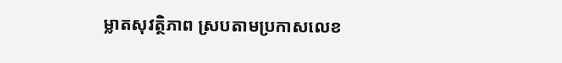ម្លាតសុវត្ថិភាព ស្របតាមប្រកាសលេខ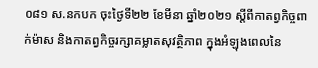០៨១ ស.នកបក ចុះថ្ងៃទី២២ ខែមីនា ឆ្នាំ២០២១ ស្តីពីកាតព្វកិច្ចពាក់ម៉ាស និងកាតព្វកិច្ចរក្សាគម្លាតសុវត្ថិភាព ក្នុងអំឡុងពេលនៃ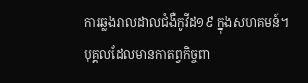ការឆ្លងរាលដាលជំងឺកូវីដ១៩ ក្នុងសហគមន៍។
បុគ្គលដែលមានកាតព្វកិច្ចពា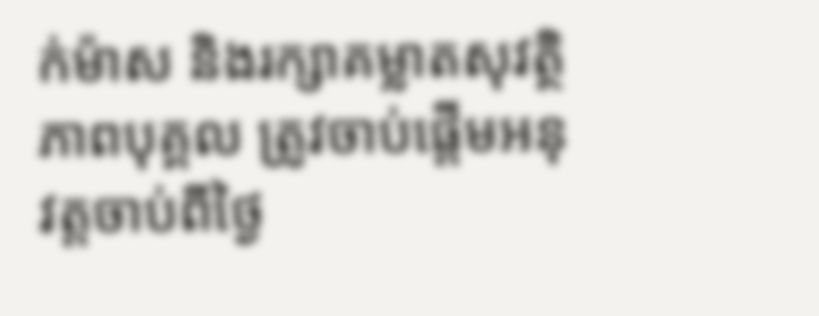ក់ម៉ាស និងរក្សាគម្លាតសុវត្ថិភាពបុគ្គល ត្រូវចាប់ផ្តើមអនុវត្តចាប់ពីថ្ងៃ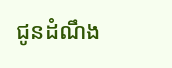ជូនដំណឹង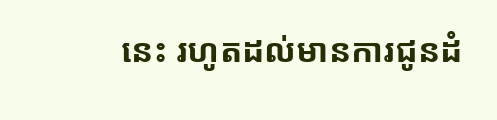នេះ រហូតដល់មានការជូនដំ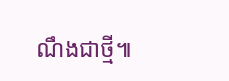ណឹងជាថ្មី៕